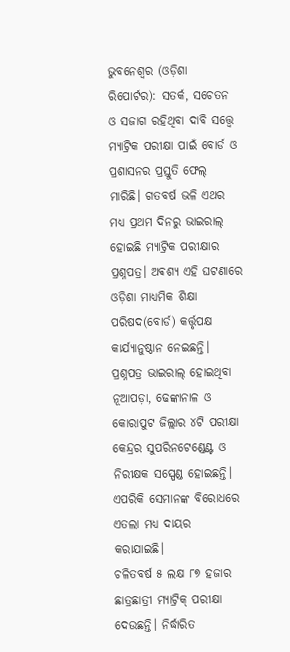ଭୁବନେଶ୍ୱର (ଓଡ଼ିଶା ରିପୋର୍ଟର): ସତର୍କ, ସଚେତନ ଓ ସଜାଗ ରହିଥିବା ଦାବି ସତ୍ତ୍ୱେ ମ୍ୟାଟ୍ରିକ ପରୀକ୍ଷା ପାଇଁ ବୋର୍ଡ ଓ ପ୍ରଶାସନର ପ୍ରସ୍ତୁତି ଫେଲ୍ ମାରିଛି। ଗତବର୍ଷ ଭଳି ଏଥର ମଧ୍ୟ ପ୍ରଥମ ଦିନରୁ ଭାଇରାଲ୍ ହୋଇଛି ମ୍ୟାଟ୍ରିକ ପରୀକ୍ଷାର ପ୍ରଶ୍ନପତ୍ର। ଅଵଶ୍ୟ ଏହି ଘଟଣାରେ ଓଡ଼ିଶା ମାଧ୍ୟମିକ ଶିକ୍ଷା ପରିଷଦ(ବୋର୍ଡ) କର୍ତ୍ତୃପକ୍ଷ କାର୍ଯ୍ୟାନୁଷ୍ଠାନ ନେଇଛନ୍ତି। ପ୍ରଶ୍ନପତ୍ର ଭାଇରାଲ୍ ହୋଇଥିବା ନୂଆପଡ଼ା, ଢେଙ୍କାନାଳ ଓ କୋରାପୁଟ ଜିଲ୍ଲାର ୪ଟି ପରୀକ୍ଷା କେନ୍ଦ୍ରର ସୁପରିନଟେଣ୍ଡେଣ୍ଟ ଓ ନିରୀକ୍ଷକ ସସ୍ପେଣ୍ଡ ହୋଇଛନ୍ତି। ଏପରିକି ସେମାନଙ୍କ ବିରୋଧରେ ଏତଲା ମଧ୍ୟ ଦାୟର କରାଯାଇଛି।
ଚଳିତବର୍ଷ ୫ ଲକ୍ଷ ୮୭ ହଜାର ଛାତ୍ରଛାତ୍ରୀ ମ୍ୟାଟ୍ରିକ୍ ପରୀକ୍ଷା ଦେଉଛନ୍ତି। ନିର୍ଦ୍ଧାରିତ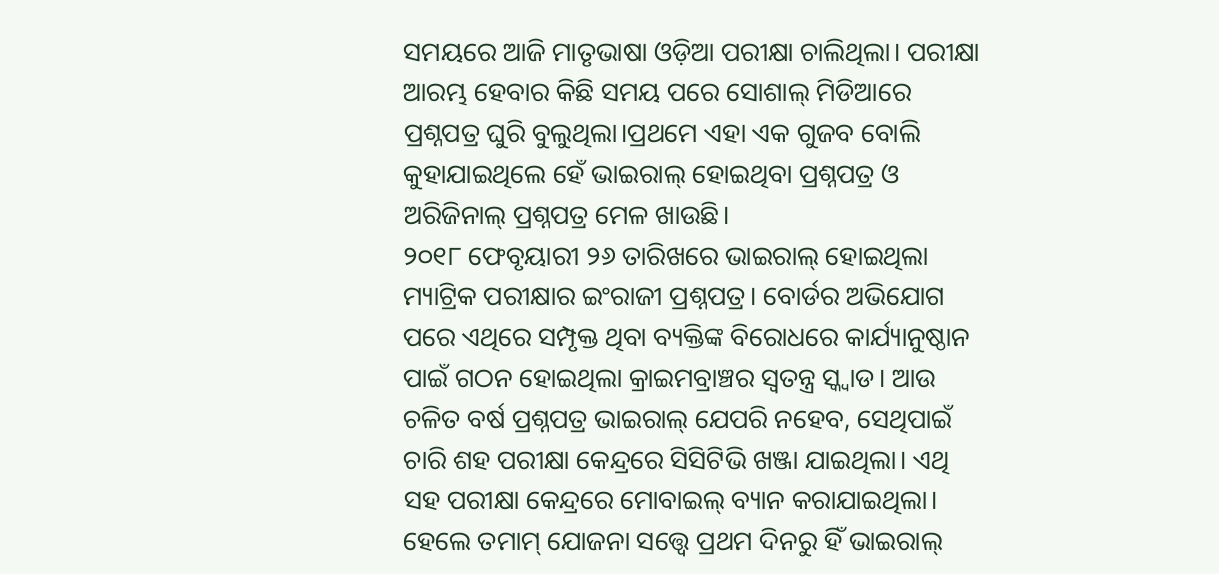ସମୟରେ ଆଜି ମାତୃଭାଷା ଓଡ଼ିଆ ପରୀକ୍ଷା ଚାଲିଥିଲା। ପରୀକ୍ଷା ଆରମ୍ଭ ହେବାର କିଛି ସମୟ ପରେ ସୋଶାଲ୍ ମିଡିଆରେ ପ୍ରଶ୍ନପତ୍ର ଘୁରି ବୁଲୁଥିଲା।ପ୍ରଥମେ ଏହା ଏକ ଗୁଜବ ବୋଲି କୁହାଯାଇଥିଲେ ହେଁ ଭାଇରାଲ୍ ହୋଇଥିବା ପ୍ରଶ୍ନପତ୍ର ଓ ଅରିଜିନାଲ୍ ପ୍ରଶ୍ନପତ୍ର ମେଳ ଖାଉଛି।
୨୦୧୮ ଫେବୃୟାରୀ ୨୬ ତାରିଖରେ ଭାଇରାଲ୍ ହୋଇଥିଲା ମ୍ୟାଟ୍ରିକ ପରୀକ୍ଷାର ଇଂରାଜୀ ପ୍ରଶ୍ନପତ୍ର। ବୋର୍ଡର ଅଭିଯୋଗ ପରେ ଏଥିରେ ସମ୍ପୃକ୍ତ ଥିବା ବ୍ୟକ୍ତିଙ୍କ ବିରୋଧରେ କାର୍ଯ୍ୟାନୁଷ୍ଠାନ ପାଇଁ ଗଠନ ହୋଇଥିଲା କ୍ରାଇମବ୍ରାଞ୍ଚର ସ୍ୱତନ୍ତ୍ର ସ୍କ୍ୱାଡ। ଆଉ ଚଳିତ ବର୍ଷ ପ୍ରଶ୍ନପତ୍ର ଭାଇରାଲ୍ ଯେପରି ନହେବ, ସେଥିପାଇଁ ଚାରି ଶହ ପରୀକ୍ଷା କେନ୍ଦ୍ରରେ ସିସିଟିଭି ଖଞ୍ଜା ଯାଇଥିଲା। ଏଥି ସହ ପରୀକ୍ଷା କେନ୍ଦ୍ରରେ ମୋବାଇଲ୍ ବ୍ୟାନ କରାଯାଇଥିଲା। ହେଲେ ତମାମ୍ ଯୋଜନା ସତ୍ତ୍ୱେ ପ୍ରଥମ ଦିନରୁ ହିଁ ଭାଇରାଲ୍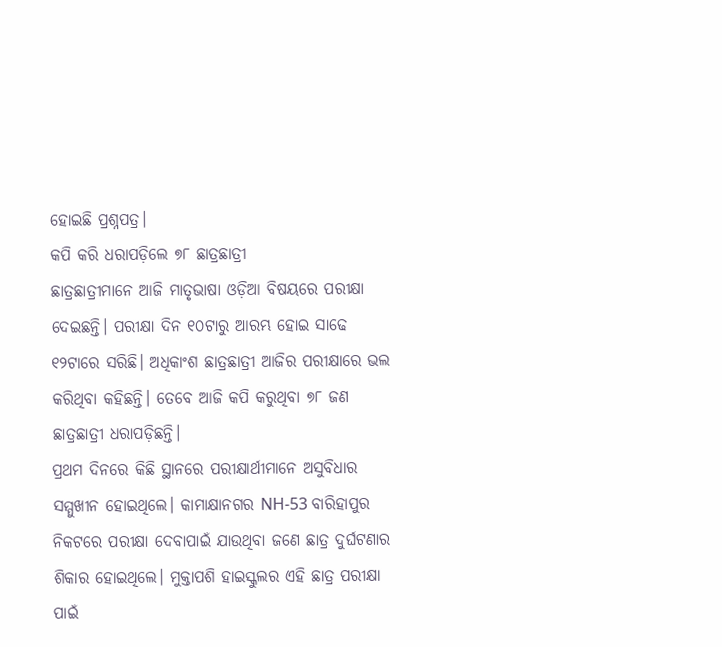ହୋଇଛି ପ୍ରଶ୍ନପତ୍ର।
କପି କରି ଧରାପଡ଼ିଲେ ୭୮ ଛାତ୍ରଛାତ୍ରୀ
ଛାତ୍ରଛାତ୍ରୀମାନେ ଆଜି ମାତୃଭାଷା ଓଡ଼ିଆ ବିଷୟରେ ପରୀକ୍ଷା ଦେଇଛନ୍ତି। ପରୀକ୍ଷା ଦିନ ୧୦ଟାରୁ ଆରମ୍ଭ ହୋଇ ସାଢେ ୧୨ଟାରେ ସରିଛି। ଅଧିକାଂଶ ଛାତ୍ରଛାତ୍ରୀ ଆଜିର ପରୀକ୍ଷାରେ ଭଲ କରିଥିବା କହିଛନ୍ତି। ତେବେ ଆଜି କପି କରୁଥିବା ୭୮ ଜଣ ଛାତ୍ରଛାତ୍ରୀ ଧରାପଡ଼ିଛନ୍ତି।
ପ୍ରଥମ ଦିନରେ କିଛି ସ୍ଥାନରେ ପରୀକ୍ଷାର୍ଥୀମାନେ ଅସୁବିଧାର ସମ୍ମୁଖୀନ ହୋଇଥିଲେ। କାମାକ୍ଷାନଗର NH-53 ବାରିହାପୁର ନିକଟରେ ପରୀକ୍ଷା ଦେବାପାଇଁ ଯାଉଥିବା ଜଣେ ଛାତ୍ର ଦୁର୍ଘଟଣାର ଶିକାର ହୋଇଥିଲେ। ମୁକ୍ତାପଶି ହାଇସ୍କୁଲର ଏହି ଛାତ୍ର ପରୀକ୍ଷା ପାଇଁ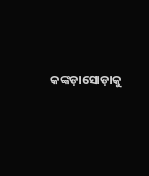କଙ୍କଡ଼ାସୋଡ଼ାକୁ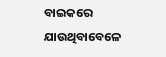ବାଇକରେ ଯାଉଥିବାବେଳେ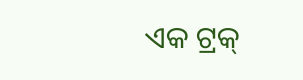ଏକ ଟ୍ରକ୍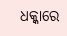ଧକ୍କାରେ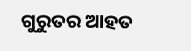ଗୁରୁତର ଆହତ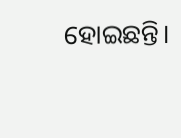ହୋଇଛନ୍ତି।